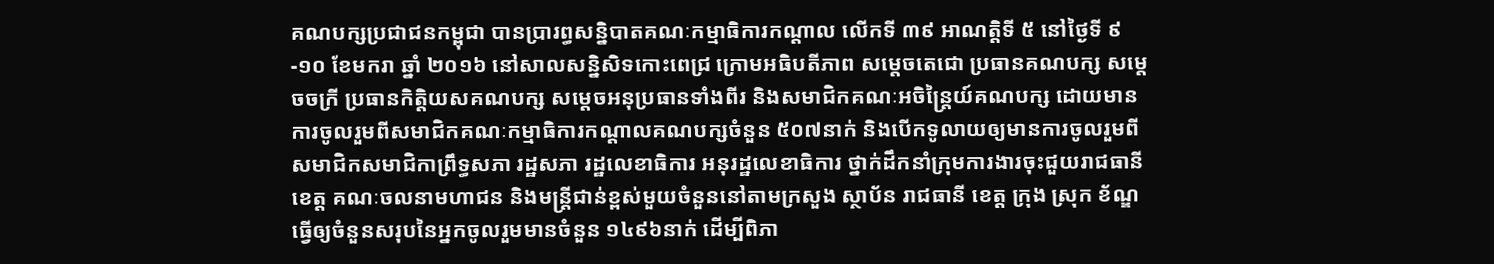គណបក្សប្រជាជនកម្ពុជា បានប្រារព្ធសន្និបាតគណៈកម្មាធិការកណ្ដាល លើកទី ៣៩ អាណត្តិទី ៥ នៅថ្ងៃទី ៩-១០ ខែមករា ឆ្នាំ ២០១៦ នៅសាលសន្និសិទកោះពេជ្រ ក្រោមអធិបតីភាព សម្ដេចតេជោ ប្រធានគណបក្ស សម្ដេចចក្រី ប្រធានកិត្តិយសគណបក្ស សម្ដេចអនុប្រធានទាំងពីរ និងសមាជិកគណៈអចិន្រ្តៃយ៍គណបក្ស ដោយមានការចូលរួមពីសមាជិកគណៈកម្មាធិការកណ្ដាលគណបក្សចំនួន ៥០៧នាក់ និងបើកទូលាយឲ្យមានការចូលរួមពី សមាជិកសមាជិកាព្រឹទ្ធសភា រដ្ឋសភា រដ្ឋលេខាធិការ អនុរដ្ឋលេខាធិការ ថ្នាក់ដឹកនាំក្រុមការងារចុះជួយរាជធានី ខេត្ត គណៈចលនាមហាជន និងមន្រ្តីជាន់ខ្ពស់មួយចំនួននៅតាមក្រសួង ស្ថាប័ន រាជធានី ខេត្ត ក្រុង ស្រុក ខ័ណ្ឌ ធ្វើឲ្យចំនួនសរុបនៃអ្នកចូលរួមមានចំនួន ១៤៩៦នាក់ ដើម្បីពិភា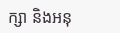ក្សា និងអនុ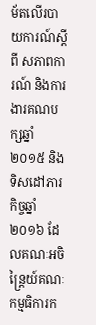ម័តលើរបាយការណ៍ស្ដីពី សភាពការណ៍ និងការងារគណបក្សឆ្នាំ ២០១៥ និងទិសដៅភារកិច្ចឆ្នាំ ២០១៦ ដែលគណៈអចិន្រ្តៃយ៍គណៈកម្មធិការក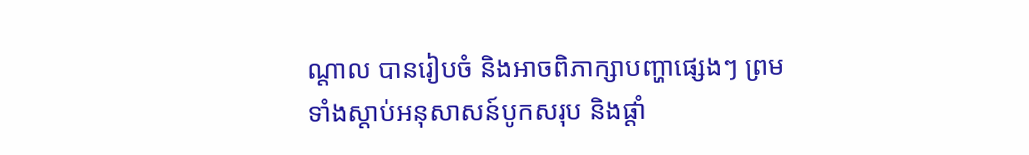ណ្ដាល បានរៀបចំ និងអាចពិភាក្សាបញ្ហាផ្សេងៗ ព្រមទាំងស្ដាប់អនុសាសន៍បូកសរុប និងផ្ដាំ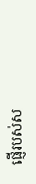ផ្ញើរបស់ស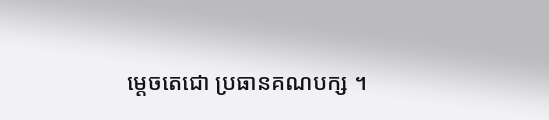ម្ដេចតេជោ ប្រធានគណបក្ស ។